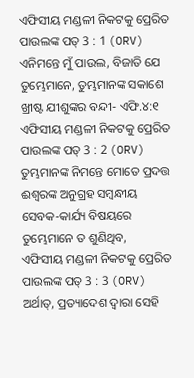ଏଫିସୀୟ ମଣ୍ଡଳୀ ନିକଟକୁ ପ୍ରେରିତ ପାଉଲଙ୍କ ପତ୍ 3 : 1 (ORV)
ଏନିମନ୍ତେ ମୁଁ ପାଉଲ, ବିଜାତି ଯେ ତୁମ୍ଭେମାନେ, ତୁମ୍ଭମାନଙ୍କ ସକାଶେ ଖ୍ରୀଷ୍ଟ ଯୀଶୁଙ୍କର ବନ୍ଦୀ- ଏଫି.୪:୧
ଏଫିସୀୟ ମଣ୍ଡଳୀ ନିକଟକୁ ପ୍ରେରିତ ପାଉଲଙ୍କ ପତ୍ 3 : 2 (ORV)
ତୁମ୍ଭମାନଙ୍କ ନିମନ୍ତେ ମୋତେ ପ୍ରଦତ୍ତ ଈଶ୍ଵରଙ୍କ ଅନୁଗ୍ରହ ସମ୍ଵନ୍ଧୀୟ ସେବକ-କାର୍ଯ୍ୟ ବିଷୟରେ ତୁମ୍ଭେମାନେ ତ ଶୁଣିଥିବ,
ଏଫିସୀୟ ମଣ୍ଡଳୀ ନିକଟକୁ ପ୍ରେରିତ ପାଉଲଙ୍କ ପତ୍ 3 : 3 (ORV)
ଅର୍ଥାତ୍, ପ୍ରତ୍ୟାଦେଶ ଦ୍ଵାରା ସେହି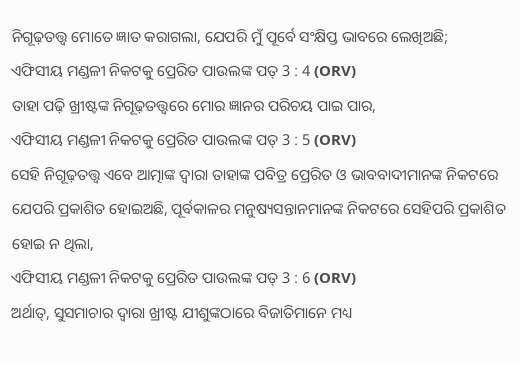ନିଗୂଢ଼ତତ୍ତ୍ଵ ମୋତେ ଜ୍ଞାତ କରାଗଲା, ଯେପରି ମୁଁ ପୂର୍ବେ ସଂକ୍ଷିପ୍ତ ଭାବରେ ଲେଖିଅଛି;
ଏଫିସୀୟ ମଣ୍ଡଳୀ ନିକଟକୁ ପ୍ରେରିତ ପାଉଲଙ୍କ ପତ୍ 3 : 4 (ORV)
ତାହା ପଢ଼ି ଖ୍ରୀଷ୍ଟଙ୍କ ନିଗୂଢ଼ତତ୍ତ୍ଵରେ ମୋର ଜ୍ଞାନର ପରିଚୟ ପାଇ ପାର,
ଏଫିସୀୟ ମଣ୍ଡଳୀ ନିକଟକୁ ପ୍ରେରିତ ପାଉଲଙ୍କ ପତ୍ 3 : 5 (ORV)
ସେହି ନିଗୂଢ଼ତତ୍ତ୍ଵ ଏବେ ଆତ୍ମାଙ୍କ ଦ୍ଵାରା ତାହାଙ୍କ ପବିତ୍ର ପ୍ରେରିତ ଓ ଭାବବାଦୀମାନଙ୍କ ନିକଟରେ ଯେପରି ପ୍ରକାଶିତ ହୋଇଅଛି, ପୂର୍ବକାଳର ମନୁଷ୍ୟସନ୍ତାନମାନଙ୍କ ନିକଟରେ ସେହିପରି ପ୍ରକାଶିତ ହୋଇ ନ ଥିଲା,
ଏଫିସୀୟ ମଣ୍ଡଳୀ ନିକଟକୁ ପ୍ରେରିତ ପାଉଲଙ୍କ ପତ୍ 3 : 6 (ORV)
ଅର୍ଥାତ୍, ସୁସମାଚାର ଦ୍ଵାରା ଖ୍ରୀଷ୍ଟ ଯୀଶୁଙ୍କଠାରେ ବିଜାତିମାନେ ମଧ୍ୟ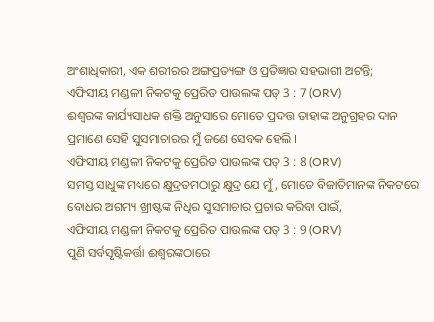ଅଂଶାଧିକାରୀ, ଏକ ଶରୀରର ଅଙ୍ଗପ୍ରତ୍ୟଙ୍ଗ ଓ ପ୍ରତିଜ୍ଞାର ସହଭାଗୀ ଅଟନ୍ତି;
ଏଫିସୀୟ ମଣ୍ଡଳୀ ନିକଟକୁ ପ୍ରେରିତ ପାଉଲଙ୍କ ପତ୍ 3 : 7 (ORV)
ଈଶ୍ଵରଙ୍କ କାର୍ଯ୍ୟସାଧକ ଶକ୍ତି ଅନୁସାରେ ମୋତେ ପ୍ରଦତ୍ତ ତାହାଙ୍କ ଅନୁଗ୍ରହର ଦାନ ପ୍ରମାଣେ ସେହି ସୁସମାଚାରର ମୁଁ ଜଣେ ସେବକ ହେଲି ।
ଏଫିସୀୟ ମଣ୍ଡଳୀ ନିକଟକୁ ପ୍ରେରିତ ପାଉଲଙ୍କ ପତ୍ 3 : 8 (ORV)
ସମସ୍ତ ସାଧୁଙ୍କ ମଧ୍ୟରେ କ୍ଷୁଦ୍ରତମଠାରୁ କ୍ଷୁଦ୍ର ଯେ ମୁଁ, ମୋତେ ବିଜାତିମାନଙ୍କ ନିକଟରେ ବୋଧର ଅଗମ୍ୟ ଖ୍ରୀଷ୍ଟଙ୍କ ନିଧିର ସୁସମାଚାର ପ୍ରଚାର କରିବା ପାଇଁ,
ଏଫିସୀୟ ମଣ୍ଡଳୀ ନିକଟକୁ ପ୍ରେରିତ ପାଉଲଙ୍କ ପତ୍ 3 : 9 (ORV)
ପୁଣି ସର୍ବସୃଷ୍ଟିକର୍ତ୍ତା ଈଶ୍ଵରଙ୍କଠାରେ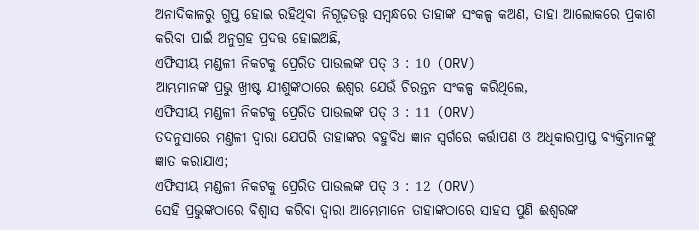ଅନାଦିକାଳରୁ ଗୁପ୍ତ ହୋଇ ରହିଥିବା ନିଗୂଢ଼ତତ୍ତ୍ଵ ସମ୍ଵନ୍ଧରେ ତାହାଙ୍କ ସଂକଳ୍ପ କଅଣ, ତାହା ଆଲୋକରେ ପ୍ରକାଶ କରିବା ପାଇଁ ଅନୁଗ୍ରହ ପ୍ରଦତ୍ତ ହୋଇଅଛି,
ଏଫିସୀୟ ମଣ୍ଡଳୀ ନିକଟକୁ ପ୍ରେରିତ ପାଉଲଙ୍କ ପତ୍ 3 : 10 (ORV)
ଆମ୍ଭମାନଙ୍କ ପ୍ରଭୁ ଖ୍ରୀଷ୍ଟ ଯୀଶୁଙ୍କଠାରେ ଈଶ୍ଵର ଯେଉଁ ଚିରନ୍ତନ ସଂକଳ୍ପ କରିଥିଲେ,
ଏଫିସୀୟ ମଣ୍ଡଳୀ ନିକଟକୁ ପ୍ରେରିତ ପାଉଲଙ୍କ ପତ୍ 3 : 11 (ORV)
ତଦନୁସାରେ ମଣ୍ତଳୀ ଦ୍ଵାରା ଯେପରି ତାହାଙ୍କର ବହୁବିଧ ଜ୍ଞାନ ସ୍ଵର୍ଗରେ କର୍ତ୍ତାପଣ ଓ ଅଧିକାରପ୍ରାପ୍ତ ବ୍ୟକ୍ତିମାନଙ୍କୁ ଜ୍ଞାତ କରାଯାଏ;
ଏଫିସୀୟ ମଣ୍ଡଳୀ ନିକଟକୁ ପ୍ରେରିତ ପାଉଲଙ୍କ ପତ୍ 3 : 12 (ORV)
ସେହି ପ୍ରଭୁଙ୍କଠାରେ ବିଶ୍ଵାସ କରିବା ଦ୍ଵାରା ଆମ୍ଭେମାନେ ତାହାଙ୍କଠାରେ ସାହସ ପୁଣି ଈଶ୍ଵରଙ୍କ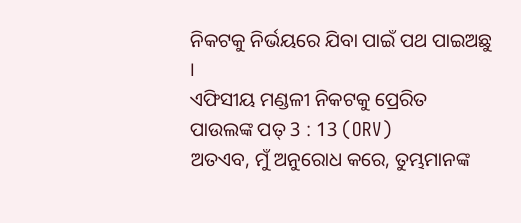ନିକଟକୁ ନିର୍ଭୟରେ ଯିବା ପାଇଁ ପଥ ପାଇଅଛୁ ।
ଏଫିସୀୟ ମଣ୍ଡଳୀ ନିକଟକୁ ପ୍ରେରିତ ପାଉଲଙ୍କ ପତ୍ 3 : 13 (ORV)
ଅତଏବ, ମୁଁ ଅନୁରୋଧ କରେ, ତୁମ୍ଭମାନଙ୍କ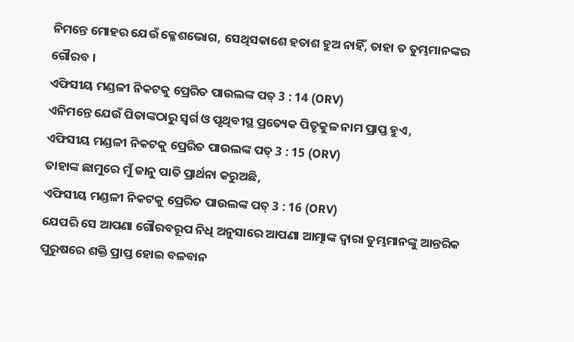ନିମନ୍ତେ ମୋହର ଯେଉଁ କ୍ଳେଶଭୋଗ, ସେଥିସକାଶେ ହତାଶ ହୁଅ ନାହିଁ, ତାହା ତ ତୁମ୍ଭମାନଙ୍କର ଗୌରବ ।
ଏଫିସୀୟ ମଣ୍ଡଳୀ ନିକଟକୁ ପ୍ରେରିତ ପାଉଲଙ୍କ ପତ୍ 3 : 14 (ORV)
ଏନିମନ୍ତେ ଯେଉଁ ପିତାଙ୍କଠାରୁ ସ୍ଵର୍ଗ ଓ ପୃଥିବୀସ୍ଥ ପ୍ରତ୍ୟେକ ପିତୃକୁଳ ନାମ ପ୍ରାପ୍ତ ହୁଏ,
ଏଫିସୀୟ ମଣ୍ଡଳୀ ନିକଟକୁ ପ୍ରେରିତ ପାଉଲଙ୍କ ପତ୍ 3 : 15 (ORV)
ତାହାଙ୍କ ଛାମୁରେ ମୁଁ ଜାନୁ ପାତି ପ୍ରାର୍ଥନା କରୁଅଛି,
ଏଫିସୀୟ ମଣ୍ଡଳୀ ନିକଟକୁ ପ୍ରେରିତ ପାଉଲଙ୍କ ପତ୍ 3 : 16 (ORV)
ଯେପରି ସେ ଆପଣା ଗୌରବରୂପ ନିଧି ଅନୁସାରେ ଆପଣା ଆତ୍ମାଙ୍କ ଦ୍ଵାରା ତୁମ୍ଭମାନଙ୍କୁ ଆନ୍ତରିକ ପୁରୁଷରେ ଶକ୍ତି ପ୍ରାପ୍ତ ହୋଇ ବଳବାନ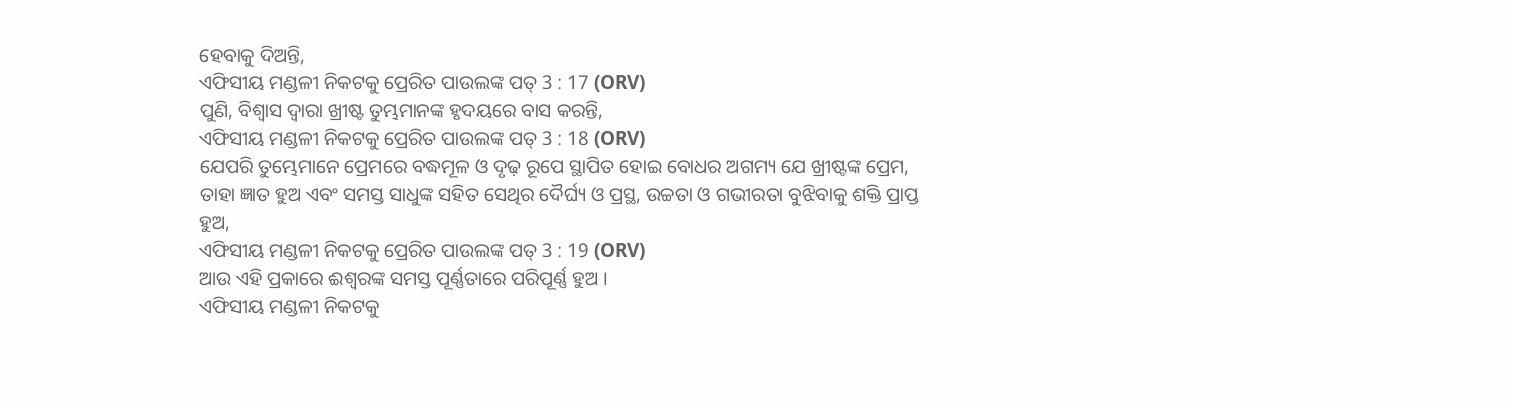ହେବାକୁ ଦିଅନ୍ତି,
ଏଫିସୀୟ ମଣ୍ଡଳୀ ନିକଟକୁ ପ୍ରେରିତ ପାଉଲଙ୍କ ପତ୍ 3 : 17 (ORV)
ପୁଣି, ବିଶ୍ଵାସ ଦ୍ଵାରା ଖ୍ରୀଷ୍ଟ ତୁମ୍ଭମାନଙ୍କ ହୃଦୟରେ ବାସ କରନ୍ତି,
ଏଫିସୀୟ ମଣ୍ଡଳୀ ନିକଟକୁ ପ୍ରେରିତ ପାଉଲଙ୍କ ପତ୍ 3 : 18 (ORV)
ଯେପରି ତୁମ୍ଭେମାନେ ପ୍ରେମରେ ବଦ୍ଧମୂଳ ଓ ଦୃଢ଼ ରୂପେ ସ୍ଥାପିତ ହୋଇ ବୋଧର ଅଗମ୍ୟ ଯେ ଖ୍ରୀଷ୍ଟଙ୍କ ପ୍ରେମ, ତାହା ଜ୍ଞାତ ହୁଅ ଏବଂ ସମସ୍ତ ସାଧୁଙ୍କ ସହିତ ସେଥିର ଦୈର୍ଘ୍ୟ ଓ ପ୍ରସ୍ଥ, ଉଚ୍ଚତା ଓ ଗଭୀରତା ବୁଝିବାକୁ ଶକ୍ତି ପ୍ରାପ୍ତ ହୁଅ,
ଏଫିସୀୟ ମଣ୍ଡଳୀ ନିକଟକୁ ପ୍ରେରିତ ପାଉଲଙ୍କ ପତ୍ 3 : 19 (ORV)
ଆଉ ଏହି ପ୍ରକାରେ ଈଶ୍ଵରଙ୍କ ସମସ୍ତ ପୂର୍ଣ୍ଣତାରେ ପରିପୂର୍ଣ୍ଣ ହୁଅ ।
ଏଫିସୀୟ ମଣ୍ଡଳୀ ନିକଟକୁ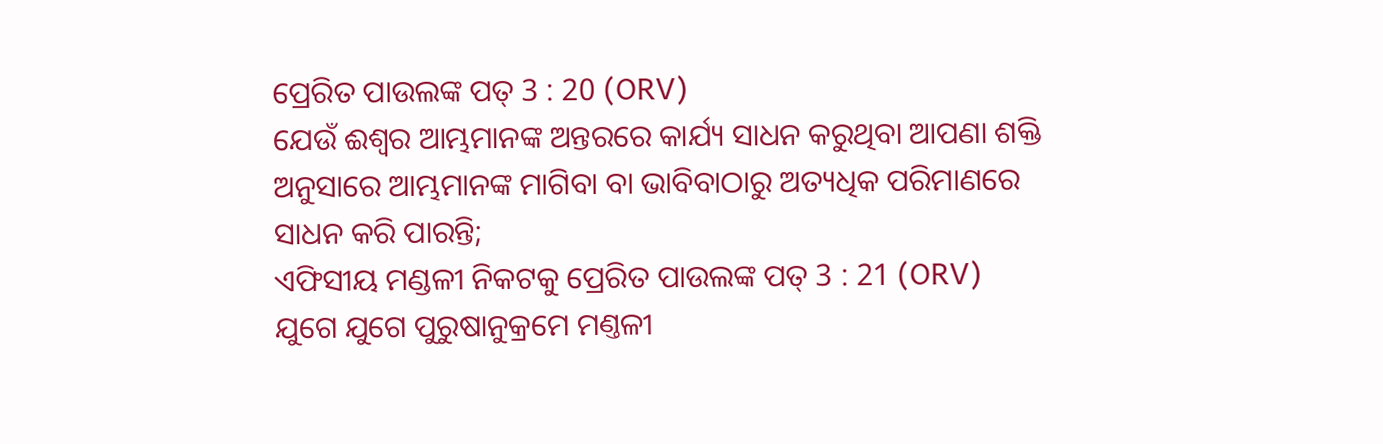ପ୍ରେରିତ ପାଉଲଙ୍କ ପତ୍ 3 : 20 (ORV)
ଯେଉଁ ଈଶ୍ଵର ଆମ୍ଭମାନଙ୍କ ଅନ୍ତରରେ କାର୍ଯ୍ୟ ସାଧନ କରୁଥିବା ଆପଣା ଶକ୍ତି ଅନୁସାରେ ଆମ୍ଭମାନଙ୍କ ମାଗିବା ବା ଭାବିବାଠାରୁ ଅତ୍ୟଧିକ ପରିମାଣରେ ସାଧନ କରି ପାରନ୍ତି;
ଏଫିସୀୟ ମଣ୍ଡଳୀ ନିକଟକୁ ପ୍ରେରିତ ପାଉଲଙ୍କ ପତ୍ 3 : 21 (ORV)
ଯୁଗେ ଯୁଗେ ପୁରୁଷାନୁକ୍ରମେ ମଣ୍ତଳୀ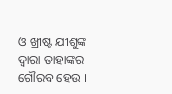ଓ ଖ୍ରୀଷ୍ଟ ଯୀଶୁଙ୍କ ଦ୍ଵାରା ତାହାଙ୍କର ଗୌରବ ହେଉ ।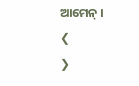ଆମେନ୍ ।
❮
❯